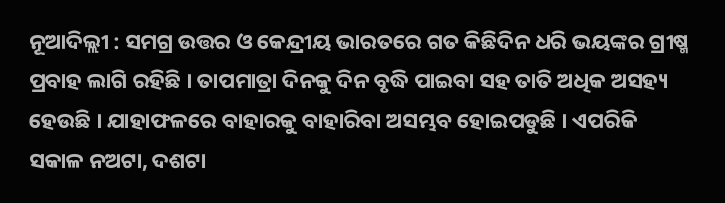ନୂଆଦିଲ୍ଲୀ : ସମଗ୍ର ଉତ୍ତର ଓ କେନ୍ଦ୍ରୀୟ ଭାରତରେ ଗତ କିଛିଦିନ ଧରି ଭୟଙ୍କର ଗ୍ରୀଷ୍ମ ପ୍ରବାହ ଲାଗି ରହିଛି । ତାପମାତ୍ରା ଦିନକୁ ଦିନ ବୃଦ୍ଧି ପାଇବା ସହ ତାତି ଅଧିକ ଅସହ୍ୟ ହେଉଛି । ଯାହାଫଳରେ ବାହାରକୁ ବାହାରିବା ଅସମ୍ଭବ ହୋଇପଡୁଛି । ଏପରିକି ସକାଳ ନଅଟା, ଦଶଟା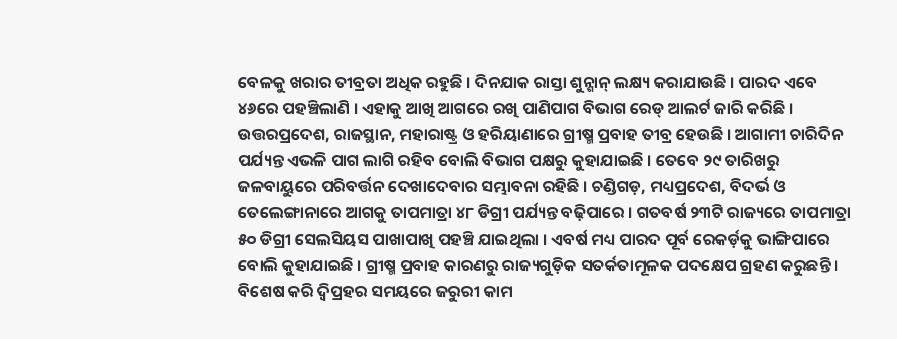ବେଳକୁ ଖରାର ତୀବ୍ରତା ଅଧିକ ରହୁଛି । ଦିନଯାକ ରାସ୍ତା ଶୁନ୍ଶାନ୍ ଲକ୍ଷ୍ୟ କରାଯାଉଛି । ପାରଦ ଏବେ ୪୬ରେ ପହଞ୍ଚିଲାଣି । ଏହାକୁ ଆଖି ଆଗରେ ରଖି ପାଣିପାଗ ବିଭାଗ ରେଡ୍ ଆଲର୍ଟ ଜାରି କରିଛି । ଉତ୍ତରପ୍ରଦେଶ, ରାଜସ୍ଥାନ, ମହାରାଷ୍ଟ୍ର ଓ ହରିୟାଣାରେ ଗ୍ରୀଷ୍ମ ପ୍ରବାହ ତୀବ୍ର ହେଉଛି । ଆଗାମୀ ଚାରିଦିନ ପର୍ଯ୍ୟନ୍ତ ଏଭଳି ପାଗ ଲାଗି ରହିବ ବୋଲି ବିଭାଗ ପକ୍ଷରୁ କୁହାଯାଇଛି । ତେବେ ୨୯ ତାରିଖରୁ ଜଳବାୟୁରେ ପରିବର୍ତ୍ତନ ଦେଖାଦେବାର ସମ୍ଭାବନା ରହିଛି । ଚଣ୍ଡିଗଡ଼, ମଧ୍ୟପ୍ରଦେଶ, ବିଦର୍ଭ ଓ ତେଲେଙ୍ଗାନାରେ ଆଗକୁ ତାପମାତ୍ରା ୪୮ ଡିଗ୍ରୀ ପର୍ଯ୍ୟନ୍ତ ବଢ଼ିପାରେ । ଗତବର୍ଷ ୨୩ଟି ରାଜ୍ୟରେ ତାପମାତ୍ରା ୫୦ ଡିଗ୍ରୀ ସେଲସିୟସ ପାଖାପାଖି ପହଞ୍ଚି ଯାଇଥିଲା । ଏବର୍ଷ ମଧ୍ୟ ପାରଦ ପୂର୍ବ ରେକର୍ଡ଼କୁ ଭାଙ୍ଗିପାରେ ବୋଲି କୁହାଯାଇଛି । ଗ୍ରୀଷ୍ମ ପ୍ରବାହ କାରଣରୁ ରାଜ୍ୟଗୁଡ଼ିକ ସତର୍କତାମୂଳକ ପଦକ୍ଷେପ ଗ୍ରହଣ କରୁଛନ୍ତି । ବିଶେଷ କରି ଦ୍ୱିପ୍ରହର ସମୟରେ ଜରୁରୀ କାମ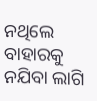ନଥିଲେ ବାହାରକୁ ନଯିବା ଲାଗି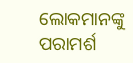ଲୋକମାନଙ୍କୁ ପରାମର୍ଶ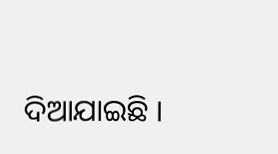ଦିଆଯାଇଛି ।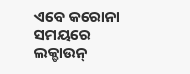ଏବେ କରୋନା ସମୟରେ ଲକ୍ଡାଉନ୍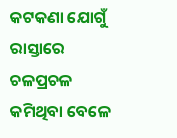କଟକଣା ଯୋଗୁଁ ରାସ୍ତାରେ ଚଳପ୍ରଚଳ କମିଥିବା ବେଳେ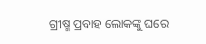ଗ୍ରୀଷ୍ମ ପ୍ରବାହ ଲୋକଙ୍କୁ ଘରେ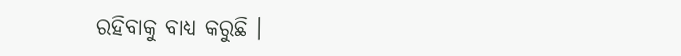ରହିବାକୁ ବାଧ୍ୟ କରୁଛି ।